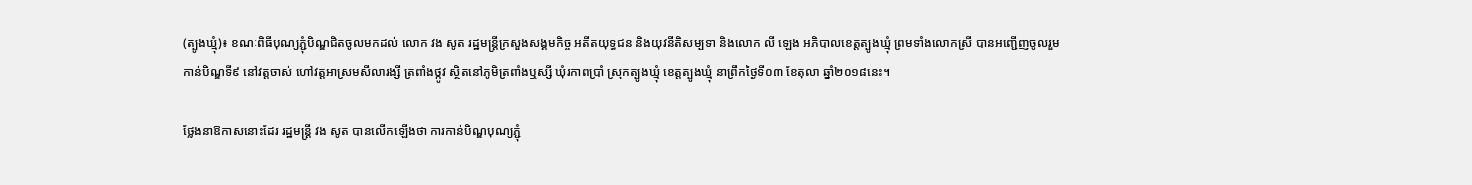(ត្បូងឃ្មុំ)៖ ខណៈពិធីបុណ្យភ្ជុំបិណ្ឌជិតចូលមកដល់ លោក វង សូត រដ្ឋមន្ត្រីក្រសួងសង្គមកិច្ច អតីតយុទ្ធជន និងយុវនីតិសម្បទា និងលោក លី ឡេង អភិបាលខេត្តត្បូងឃ្មុំ ព្រមទាំងលោកស្រី បានអញ្ជើញចូលរួមកាន់បិណ្ឌទី៩ នៅវត្តចាស់ ហៅវត្តអាស្រមសីលារង្សី ត្រពាំងថ្កូវ ស្ថិតនៅភូមិត្រពាំងឬស្សី ឃុំរកាពប្រាំ ស្រុកត្បូងឃ្មុំ ខេត្តត្បូងឃ្មុំ នាព្រឹកថ្ងៃទី០៣ ខែតុលា ឆ្នាំ២០១៨នេះ។

ថ្លែងនាឱកាសនោះដែរ រដ្ឋមន្ត្រី វង សូត បានលើកឡើងថា ការកាន់បិណ្ឌបុណ្យភ្ជុំ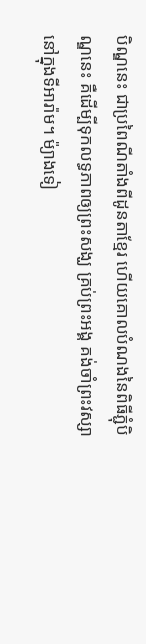បិណ្ឌនេះ ជាប្រពៃណីតាំងពីដូនតាខ្មែរ ហើយគោលបំណងនៃពិធីភ្ជុំបិណ្ឌនេះ គឺដើម្បីទុកលទ្ធភាពឲ្យព្រះសង្ឃ គ្រប់ព្រះអង្គ គង់ចាំព្រះវស្សា នៅក្នុងទីអារ៉ាម។ ម៉្យាងទៀ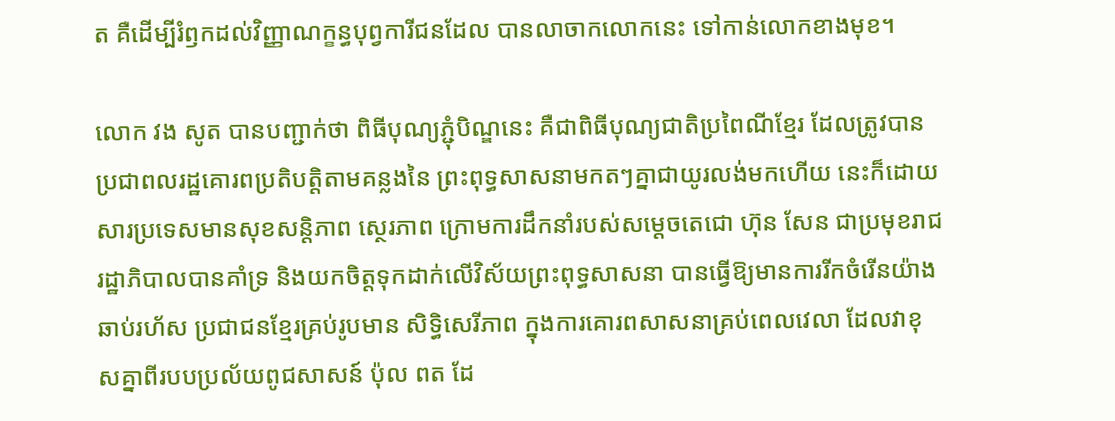ត គឺដើម្បីរំឭកដល់វិញ្ញាណក្ខន្ធបុព្វការីជនដែល បានលាចាកលោកនេះ ទៅកាន់លោកខាងមុខ។

លោក វង សូត បានបញ្ជាក់ថា ពិធីបុណ្យភ្ជុំបិណ្ឌនេះ គឺជាពិធីបុណ្យជាតិប្រពៃណីខ្មែរ ដែលត្រូវបានប្រជាពលរដ្ឋគោរពប្រតិបត្តិតាមគន្លងនៃ ព្រះពុទ្ធសាសនាមកតៗគ្នាជាយូរលង់មកហើយ នេះក៏ដោយសារប្រទេសមានសុខសន្តិភាព ស្ថេរភាព ក្រោមការដឹកនាំរបស់សម្តេចតេជោ ហ៊ុន សែន ជាប្រមុខរាជរដ្ឋាភិបាលបានគាំទ្រ និងយកចិត្តទុកដាក់លើវិស័យព្រះពុទ្ធសាសនា បានធ្វើឱ្យមានការរីកចំរើនយ៉ាងឆាប់រហ័ស ប្រជាជនខ្មែរគ្រប់រូបមាន សិទ្ធិសេរីភាព ក្នុងការគោរពសាសនាគ្រប់ពេលវេលា ដែលវាខុសគ្នាពីរបបប្រល័យពូជសាសន៍ ប៉ុល ពត ដែ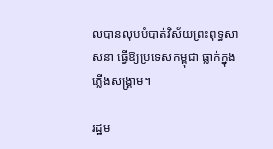លបានលុបបំបាត់វិស័យព្រះពុទ្ធសាសនា ធ្វើឱ្យប្រទេសកម្ពុជា ធ្លាក់ក្នុងភ្លើងសង្រ្គាម។

រដ្ឋម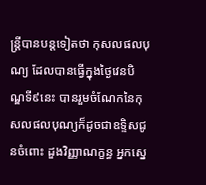ន្ត្រីបានបន្តទៀតថា កុសលផលបុណ្យ ដែលបានធ្វើក្នុងថ្ងៃវេនបិណ្ឌទី៩នេះ បានរួមចំណែកនៃកុសលផលបុណ្យក៏ដូចជាឧទ្ទិសជូនចំពោះ ដួងវិញ្ញាណក្ខន្ធ អ្នកស្នេ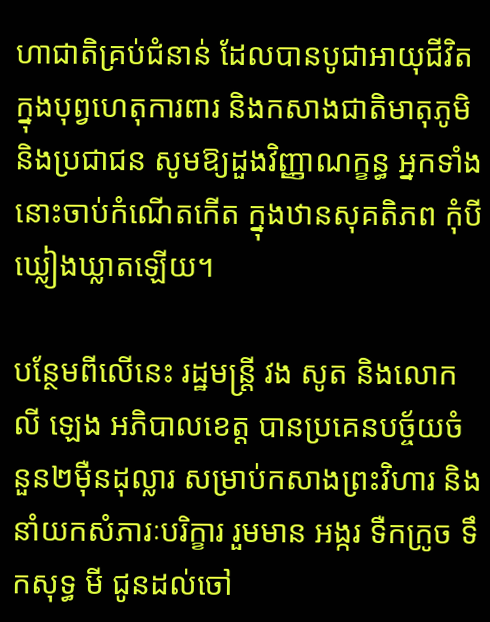ហាជាតិគ្រប់ជំនាន់ ដែលបានបូជាអាយុជីវិត ក្នុងបុព្វហេតុការពារ និងកសាងជាតិមាតុភូមិ និងប្រជាជន សូមឱ្យដួងវិញ្ញាណក្ខន្ធ អ្នកទាំងនោះចាប់កំណើតកើត ក្នុងឋានសុគតិភព កុំបីឃ្លៀងឃ្លាតឡើយ។

បន្ថែមពីលើនេះ រដ្ឋមន្រ្តី វង សូត និងលោក លី ឡេង អភិបាលខេត្ត បានប្រគេនបច្ច័យចំនួន២ម៉ឺនដុល្លារ សម្រាប់កសាងព្រះវិហារ និងនាំយកសំភារៈបរិក្ខារ រួមមាន អង្ករ ទឺកក្រូច ទឹកសុទ្ធ មី ជូនដល់ចៅ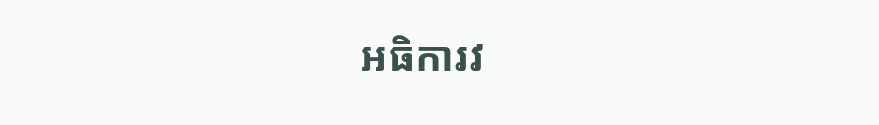អធិការវ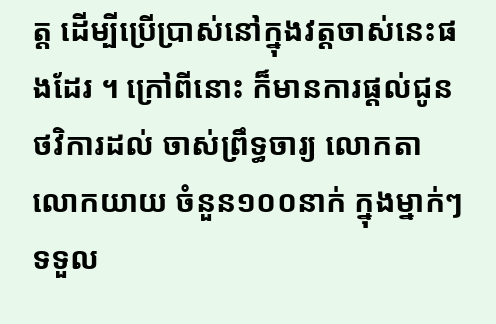ត្ត ដើម្បីប្រើបា្រស់នៅក្នុងវត្តចាស់នេះផងដែរ ។ ក្រៅពីនោះ ក៏មានការផ្តល់ជូនថវិការដល់ ចាស់ព្រឹទ្ធចារ្យ លោកតា លោកយាយ ចំនួន១០០នាក់ ក្នុងម្នាក់ៗទទួល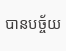បានបច្ច័យ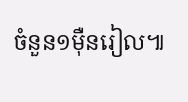ចំនួន១ម៉ឺនរៀល៕